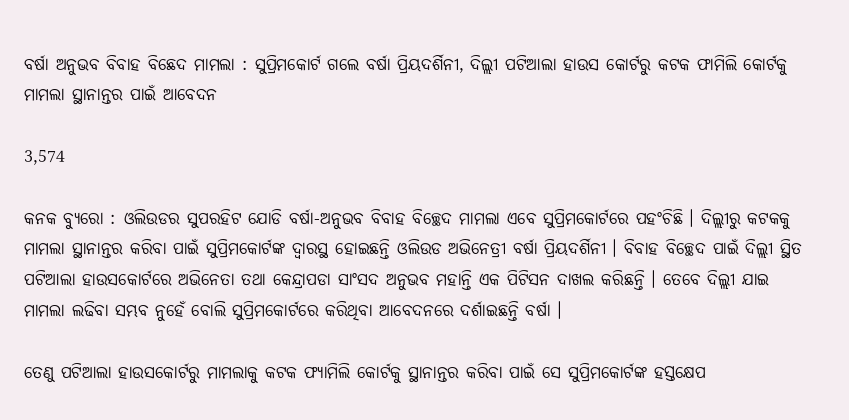ବର୍ଷା ଅନୁଭବ ବିବାହ ବିଛେଦ ମାମଲା : ସୁପ୍ରିମକୋର୍ଟ ଗଲେ ବର୍ଷା ପ୍ରିୟଦର୍ଶିନୀ, ଦିଲ୍ଲୀ ପଟିଆଲା ହାଉସ କୋର୍ଟରୁ କଟକ ଫାମିଲି କୋର୍ଟକୁ ମାମଲା ସ୍ଥାନାନ୍ତର ପାଇଁ ଆବେଦନ

3,574

କନକ ବ୍ୟୁରୋ : ଓଲିଉଡର ସୁପରହିଟ ଯୋଡି ବର୍ଷା-ଅନୁଭବ ବିବାହ ବିଚ୍ଛେଦ ମାମଲା ଏବେ ସୁପ୍ରିମକୋର୍ଟରେ ପହଂଚିଛି । ଦିଲ୍ଲୀରୁ କଟକକୁ ମାମଲା ସ୍ଥାନାନ୍ତର କରିବା ପାଇଁ ସୁପ୍ରିମକୋର୍ଟଙ୍କ ଦ୍ୱାରସ୍ଥ ହୋଇଛନ୍ତି ଓଲିଉଡ ଅଭିନେତ୍ରୀ ବର୍ଷା ପ୍ରିୟଦର୍ଶିନୀ । ବିବାହ ବିଚ୍ଛେଦ ପାଇଁ ଦିଲ୍ଲୀ ସ୍ଥିତ ପଟିଆଲା ହାଉସକୋର୍ଟରେ ଅଭିନେତା ତଥା କେନ୍ଦ୍ରାପଡା ସାଂସଦ ଅନୁଭବ ମହାନ୍ତି ଏକ ପିଟିସନ ଦାଖଲ କରିଛନ୍ତି । ତେବେ ଦିଲ୍ଲୀ ଯାଇ ମାମଲା ଲଢିବା ସମ୍ଭବ ନୁହେଁ ବୋଲି ସୁପ୍ରିମକୋର୍ଟରେ କରିଥିବା ଆବେଦନରେ ଦର୍ଶାଇଛନ୍ତି ବର୍ଷା ।

ତେଣୁ ପଟିଆଲା ହାଉସକୋର୍ଟରୁ ମାମଲାକୁ କଟକ ଫ୍ୟାମିଲି କୋର୍ଟକୁ ସ୍ଥାନାନ୍ତର କରିବା ପାଇଁ ସେ ସୁପ୍ରିମକୋର୍ଟଙ୍କ ହସ୍ତକ୍ଷେପ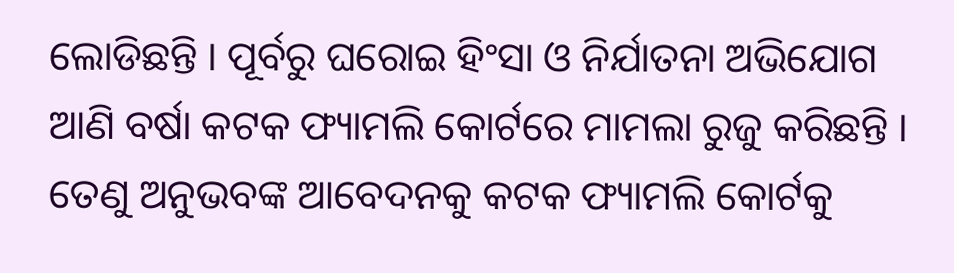ଲୋଡିଛନ୍ତି । ପୂର୍ବରୁ ଘରୋଇ ହିଂସା ଓ ନିର୍ଯାତନା ଅଭିଯୋଗ ଆଣି ବର୍ଷା କଟକ ଫ୍ୟାମଲି କୋର୍ଟରେ ମାମଲା ରୁଜୁ କରିଛନ୍ତି । ତେଣୁ ଅନୁଭବଙ୍କ ଆବେଦନକୁ କଟକ ଫ୍ୟାମଲି କୋର୍ଟକୁ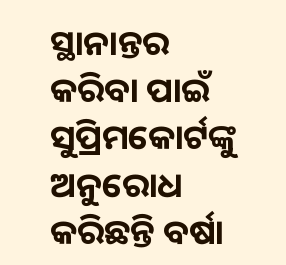ସ୍ଥାନାନ୍ତର କରିବା ପାଇଁ ସୁପ୍ରିମକୋର୍ଟଙ୍କୁ ଅନୁରୋଧ କରିଛନ୍ତି ବର୍ଷା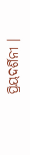ପ୍ରିୟଦର୍ଶିନୀ ।